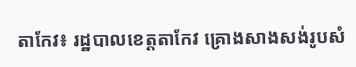តាកែវ៖ រដ្ឋបាលខេត្តតាកែវ គ្រោងសាងសង់រូបសំ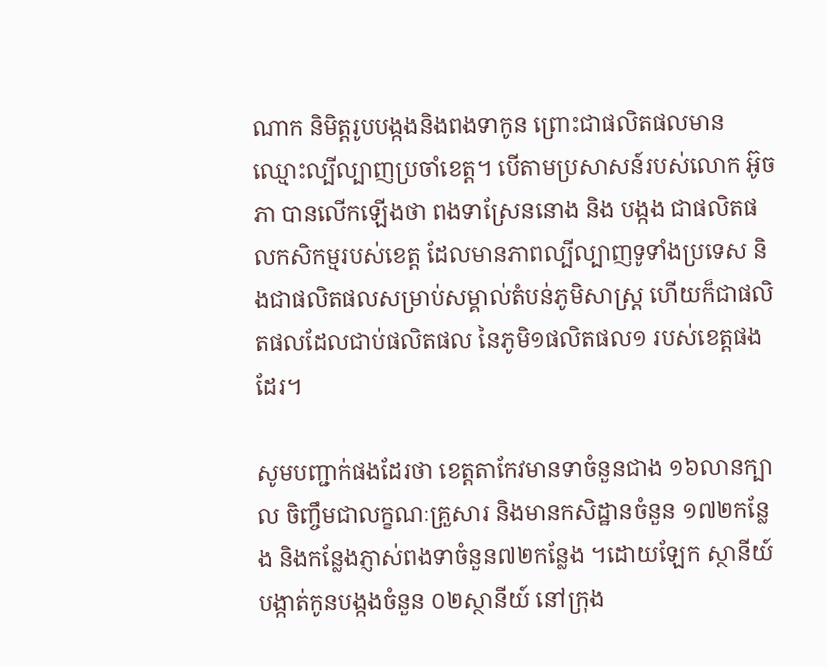ណាក និមិត្តរូបបង្កងនិងពងទាកូន ព្រោះជាផលិតផលមានឈ្មោះល្បីល្បាញប្រចាំខេត្ត។ បើតាមប្រសាសន៍របស់លោក អ៊ូច ភា បានលើកឡើងថា ពងទាស្រែននោង និង បង្កង ជាផលិតផលកសិកម្មរបស់ខេត្ត ដែលមានភាពល្បីល្បាញទូទាំងប្រទេស និងជាផលិតផលសម្រាប់សម្គាល់តំបន់ភូមិសាស្ត្រ ហើយក៏ជាផលិតផលដែលជាប់ផលិតផល នៃភូមិ១ផលិតផល១ របស់ខេត្តផងដែរ។

សូមបញ្ជាក់ផងដែរថា ខេត្តតាកែវមានទាចំនួនជាង ១៦លានក្បាល ចិញ្ចឹមជាលក្ខណៈគ្រួសារ និងមានកសិដ្ឋានចំនួន ១៧២កន្លែង និងកន្លែងភ្ញាស់ពងទាចំនួន៧២កន្លែង ។ដោយឡែក ស្ថានីយ៍បង្កាត់កូនបង្កងចំនួន ០២ស្ថានីយ៍ នៅក្រុង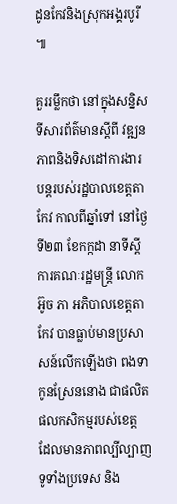ដូនកែវនិងស្រុកអង្គរបូរី ៕

គួររម្លឹកថា នៅក្នុងសន្និសទីសារព័ត៌មានស្តីពី វឌ្ឍនភាពនិងទិសដៅការងារបន្តរបស់រដ្ឋបាលខេត្តតាកែវ កាលពីឆ្នាំទៅ នៅថ្ងៃទី២៣ ខែកក្កដា នាទីស្តីការគណៈរដ្ឋមន្រ្តី លោក អ៊ូច ភា អភិបាលខេត្តតាកែវ បានធ្លាប់មានប្រសាសន៍លើកឡើងថា ពងទាកូនស្រែននោង ជាផលិតផលកសិកម្មរបស់ខេត្ត ដែលមានភាពល្បីល្បាញទូទាំងប្រទេស និង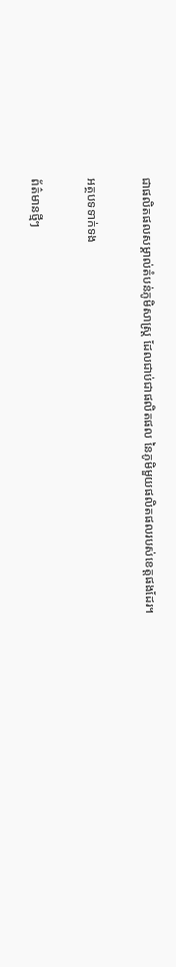ជាផលិតផលសម្គាល់តំបន់ភូមិសាស្ត្រ ដែលជាប់ជាផលិតផល នៃភូមិមួយផលិតផលរបស់ខេត្តផងដែរ។

អត្ថបទទាក់ទង

ព័ត៌មានថ្មីៗ